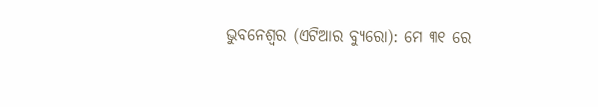ଭୁବନେଶ୍ୱର (ଏଟିଆର ବ୍ୟୁରୋ): ମେ ୩୧ ରେ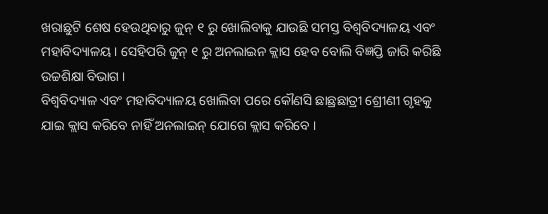ଖରାଛୁଟି ଶେଷ ହେଉଥିବାରୁ ଜୁନ୍ ୧ ରୁ ଖୋଲିବାକୁ ଯାଉଛି ସମସ୍ତ ବିଶ୍ୱବିଦ୍ୟାଳୟ ଏବଂ ମହାବିଦ୍ୟାଳୟ । ସେହିପରି ଜୁନ୍ ୧ ରୁ ଅନଲାଇନ କ୍ଲାସ ହେବ ବୋଲି ବିଜ୍ଞପ୍ତି ଜାରି କରିଛି ଉଚ୍ଚଶିକ୍ଷା ବିଭାଗ ।
ବିଶ୍ୱବିଦ୍ୟାଳ ଏବଂ ମହାବିଦ୍ୟାଳୟ ଖୋଲିବା ପରେ କୌଣସି ଛାଛ୍ରଛାତ୍ରୀ ଶ୍ରେୀଣୀ ଗୃହକୁ ଯାଇ କ୍ଲାସ କରିବେ ନାହିଁ ଅନଲାଇନ୍ ଯୋଗେ କ୍ଲାସ କରିବେ ।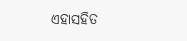ଏହାସହିତ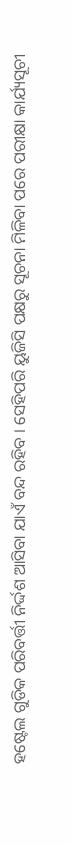ହଷ୍ଟେଲ ଗୁଡିକ ପରିବର୍ତ୍ତୀ ନିର୍ଦ୍ଦଶ ଆସିବା ଯାଏଁ ବନ୍ଦ ରହିବ । ସେହିପରି ୟୁଜିସି ପକ୍ଷରୁ ସୂଚନା ମିଳିବା ପରେ ପରୀକ୍ଷା କାର୍ଯ୍ୟସୂଚୀ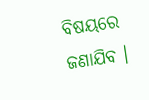ବିଷୟରେ ଜଣାଯିବ ।